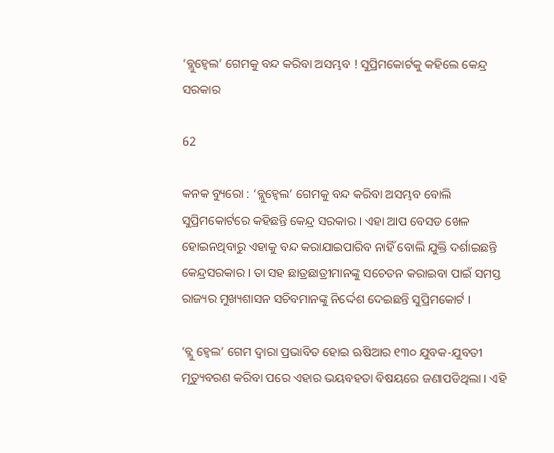‘ବ୍ଲୁହ୍ୱେଲ’ ଗେମକୁ ବନ୍ଦ କରିବା ଅସମ୍ଭବ ! ସୁପ୍ରିମକୋର୍ଟକୁ କହିଲେ କେନ୍ଦ୍ର ସରକାର

62

କନକ ବ୍ୟୁରୋ : ‘ବ୍ଲୁହ୍ୱେଲ’ ଗେମକୁ ବନ୍ଦ କରିବା ଅସମ୍ଭବ ବୋଲି ସୁପ୍ରିମକୋର୍ଟରେ କହିଛନ୍ତି କେନ୍ଦ୍ର ସରକାର । ଏହା ଆପ ବେସଡ ଖେଳ ହୋଇନଥିବାରୁ ଏହାକୁ ବନ୍ଦ କରାଯାଇପାରିବ ନାହିଁ ବୋଲି ଯୁକ୍ତି ଦର୍ଶାଇଛନ୍ତି କେନ୍ଦ୍ରସରକାର । ତା ସହ ଛାତ୍ରଛାତ୍ରୀମାନଙ୍କୁ ସଚେତନ କରାଇବା ପାଇଁ ସମସ୍ତ ରାଜ୍ୟର ମୁଖ୍ୟଶାସନ ସଚିବମାନଙ୍କୁ ନିର୍ଦ୍ଦେଶ ଦେଇଛନ୍ତି ସୁପ୍ରିମକୋର୍ଟ ।

‘ବ୍ଲୁ ହ୍ୱେଲ’ ଗେମ ଦ୍ୱାରା ପ୍ରଭାବିତ ହୋଇ ଋଷିଆର ୧୩୦ ଯୁବକ-ଯୁବତୀ ମୃତ୍ୟୁବରଣ କରିବା ପରେ ଏହାର ଭୟବହତା ବିଷୟରେ ଜଣାପଡିଥିଲା । ଏହି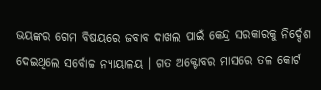ଭୟଙ୍କର ଗେମ ବିଷୟରେ ଜବାବ ଦାଖଲ ପାଇଁ କେନ୍ଦ୍ର ସରକାରକୁ ନିର୍ଦ୍ଦେଶ ଦେଇଥିଲେ ସର୍ବୋଚ୍ଚ ନ୍ୟାୟାଳୟ । ଗତ ଅକ୍ଟୋବର ମାସରେ ତଳ କୋର୍ଟ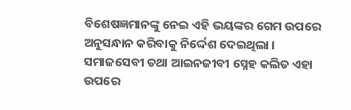ବିଶେଷଜ୍ଞମାନଙ୍କୁ ନେଇ ଏହି ଭୟଙ୍କର ଗେମ ଉପରେ ଅନୁସନ୍ଧାନ କରିବାକୁ ନିର୍ଦ୍ଦେଶ ଦେଇଥିଲା । ସମାଜସେବୀ ତଥା ଆଇନଜୀବୀ ସ୍ନେହ କଲିତ ଏହା ଉପରେ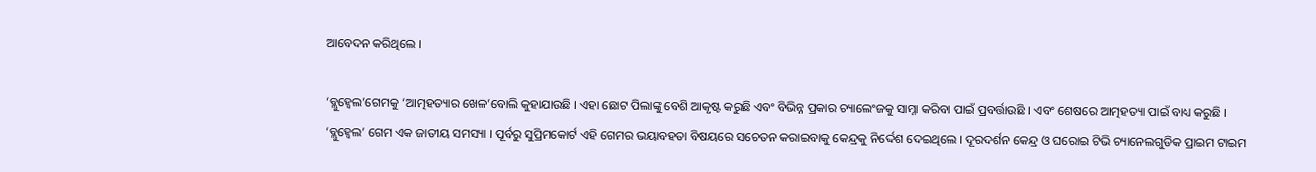ଆବେଦନ କରିଥିଲେ ।

‘ବ୍ଲୁହ୍ୱେଲ’ଗେମକୁ ‘ଆତ୍ମହତ୍ୟାର ଖେଳ’ବୋଲି କୁହାଯାଉଛି । ଏହା ଛୋଟ ପିଲାଙ୍କୁ ବେଶି ଆକୃଷ୍ଟ କରୁଛି ଏବଂ ବିଭିନ୍ନ ପ୍ରକାର ଚ୍ୟାଲେଂଜକୁ ସାମ୍ନା କରିବା ପାଇଁ ପ୍ରବର୍ତ୍ତାଉଛି । ଏବଂ ଶେଷରେ ଆତ୍ମହତ୍ୟା ପାଇଁ ବାଧ୍ୟ କରୁଛି । ‘ବ୍ଲୁହ୍ୱେଲ’ ଗେମ ଏକ ଜାତୀୟ ସମସ୍ୟା । ପୂର୍ବରୁ ସୁପ୍ରିମକୋର୍ଟ ଏହି ଗେମର ଭୟାବହତା ବିଷୟରେ ସଚେତନ କରାଇବାକୁ କେନ୍ଦ୍ରକୁ ନିର୍ଦ୍ଦେଶ ଦେଇଥିଲେ । ଦୂରଦର୍ଶନ କେନ୍ଦ୍ର ଓ ଘରୋଇ ଟିଭି ଚ୍ୟାନେଲଗୁଡିକ ପ୍ରାଇମ ଟାଇମ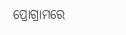ପ୍ରୋଗ୍ରାମରେ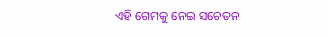ଏହି ଗେମକୁ ନେଇ ସଚେତନ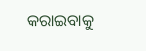କରାଇବାକୁ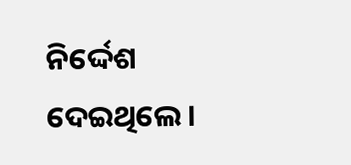ନିର୍ଦ୍ଦେଶ ଦେଇଥିଲେ ।